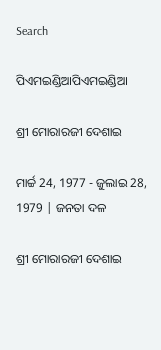Search

ପିଏମଇଣ୍ଡିଆପିଏମଇଣ୍ଡିଆ

ଶ୍ରୀ ମୋରାରଜୀ ଦେଶାଇ

ମାର୍ଚ୍ଚ 24, 1977 - ଜୁଲାଇ 28, 1979 | ଜନତା ଦଳ

ଶ୍ରୀ ମୋରାରଜୀ ଦେଶାଇ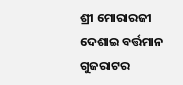ଶ୍ରୀ ମୋରାରଜୀ ଦେଶାଇ ବର୍ତ୍ତମାନ ଗୁଜରାଟର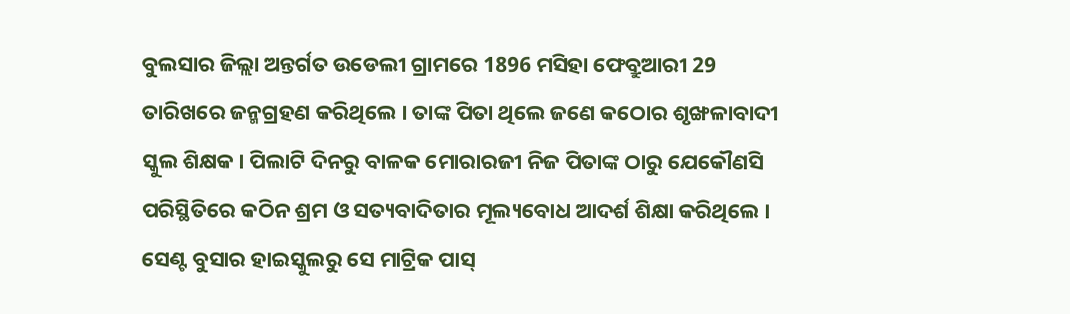ବୁଲସାର ଜିଲ୍ଲା ଅନ୍ତର୍ଗତ ଉଡେଲୀ ଗ୍ରାମରେ 1896 ମସିହା ଫେବ୍ରୁଆରୀ 29 ତାରିଖରେ ଜନ୍ମଗ୍ରହଣ କରିଥିଲେ । ତାଙ୍କ ପିତା ଥିଲେ ଜଣେ କଠୋର ଶୃଙ୍ଖଳାବାଦୀ ସ୍କୁଲ ଶିକ୍ଷକ । ପିଲାଟି ଦିନରୁ ବାଳକ ମୋରାରଜୀ ନିଜ ପିତାଙ୍କ ଠାରୁ ଯେକୌଣସି ପରିସ୍ଥିତିରେ କଠିନ ଶ୍ରମ ଓ ସତ୍ୟବାଦିତାର ମୂଲ୍ୟବୋଧ ଆଦର୍ଶ ଶିକ୍ଷା କରିଥିଲେ । ସେଣ୍ଟ ବୁସାର ହାଇସ୍କୁଲରୁ ସେ ମାଟ୍ରିକ ପାସ୍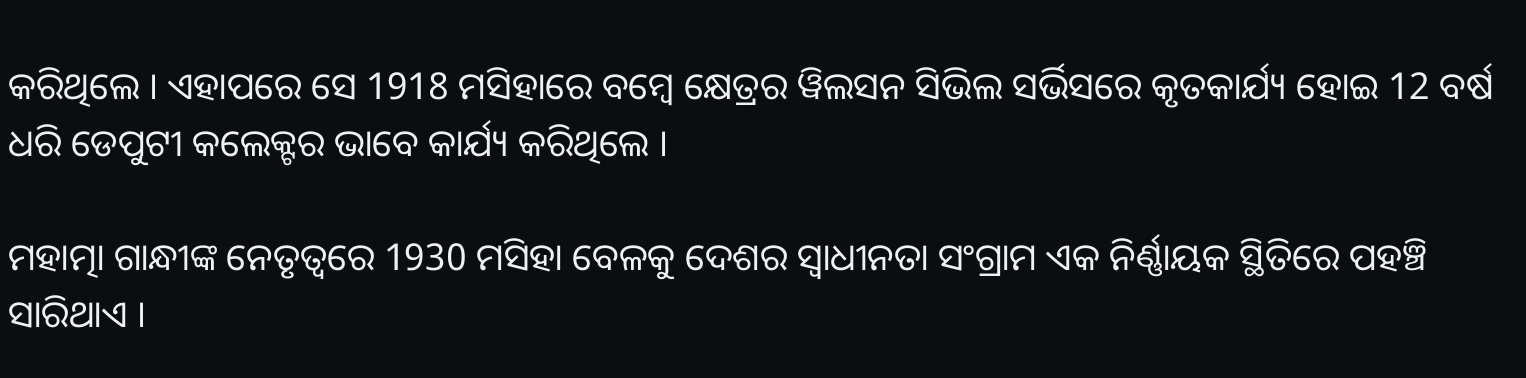କରିଥିଲେ । ଏହାପରେ ସେ 1918 ମସିହାରେ ବମ୍ବେ କ୍ଷେତ୍ରର ୱିଲସନ ସିଭିଲ ସର୍ଭିସରେ କୃତକାର୍ଯ୍ୟ ହୋଇ 12 ବର୍ଷ ଧରି ଡେପୁଟୀ କଲେକ୍ଟର ଭାବେ କାର୍ଯ୍ୟ କରିଥିଲେ ।

ମହାତ୍ମା ଗାନ୍ଧୀଙ୍କ ନେତୃତ୍ୱରେ 1930 ମସିହା ବେଳକୁ ଦେଶର ସ୍ୱାଧୀନତା ସଂଗ୍ରାମ ଏକ ନିର୍ଣ୍ଣାୟକ ସ୍ଥିତିରେ ପହଞ୍ଚି ସାରିଥାଏ ।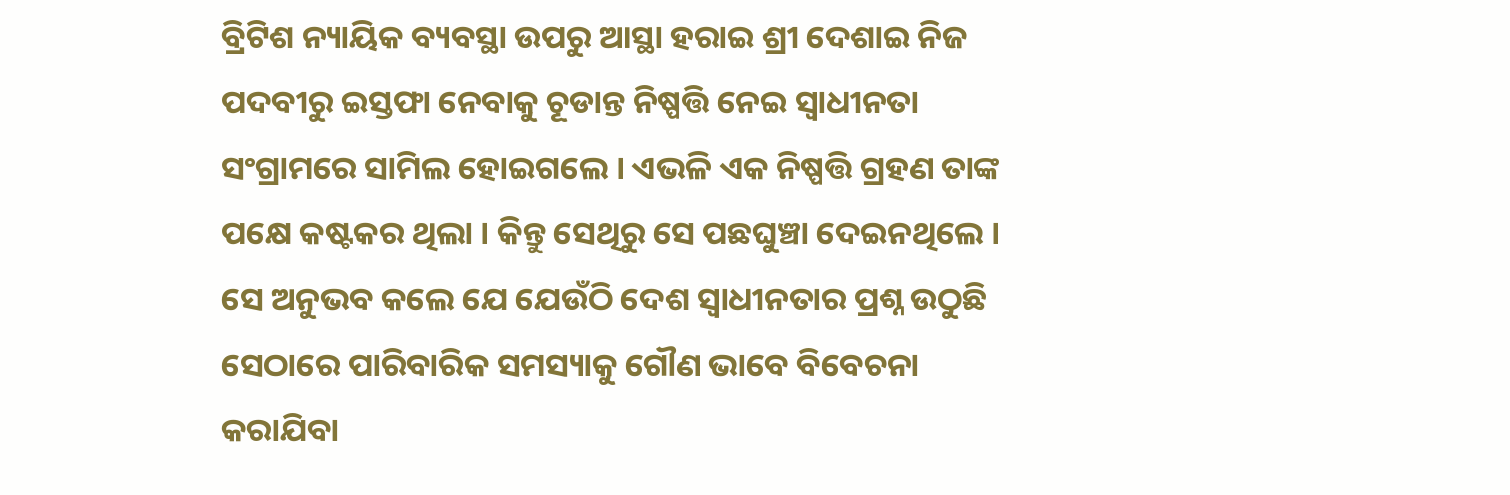ବ୍ରିଟିଶ ନ୍ୟାୟିକ ବ୍ୟବସ୍ଥା ଉପରୁ ଆସ୍ଥା ହରାଇ ଶ୍ରୀ ଦେଶାଇ ନିଜ ପଦବୀରୁ ଇସ୍ତଫା ନେବାକୁ ଚୂଡାନ୍ତ ନିଷ୍ପତ୍ତି ନେଇ ସ୍ୱାଧୀନତା ସଂଗ୍ରାମରେ ସାମିଲ ହୋଇଗଲେ । ଏଭଳି ଏକ ନିଷ୍ପତ୍ତି ଗ୍ରହଣ ତାଙ୍କ ପକ୍ଷେ କଷ୍ଟକର ଥିଲା । କିନ୍ତୁ ସେଥିରୁ ସେ ପଛଘୁଞ୍ଚା ଦେଇନଥିଲେ । ସେ ଅନୁଭବ କଲେ ଯେ ଯେଉଁଠି ଦେଶ ସ୍ୱାଧୀନତାର ପ୍ରଶ୍ନ ଉଠୁଛି ସେଠାରେ ପାରିବାରିକ ସମସ୍ୟାକୁ ଗୌଣ ଭାବେ ବିବେଚନା କରାଯିବା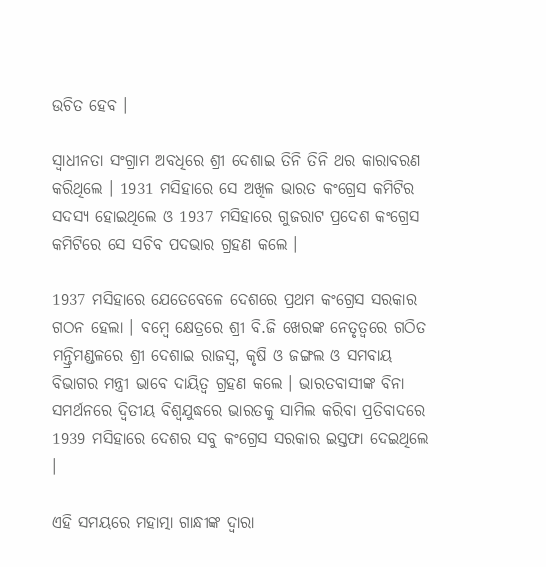ଉଚିତ ହେବ ।

ସ୍ୱାଧୀନତା ସଂଗ୍ରାମ ଅବଧିରେ ଶ୍ରୀ ଦେଶାଇ ତିନି ତିନି ଥର କାରାବରଣ କରିଥିଲେ । 1931 ମସିହାରେ ସେ ଅଖିଳ ଭାରତ କଂଗ୍ରେସ କମିଟିର ସଦସ୍ୟ ହୋଇଥିଲେ ଓ 1937 ମସିହାରେ ଗୁଜରାଟ ପ୍ରଦେଶ କଂଗ୍ରେସ କମିଟିରେ ସେ ସଚିବ ପଦଭାର ଗ୍ରହଣ କଲେ ।

1937 ମସିହାରେ ଯେତେବେଳେ ଦେଶରେ ପ୍ରଥମ କଂଗ୍ରେସ ସରକାର ଗଠନ ହେଲା । ବମ୍ବେ କ୍ଷେତ୍ରରେ ଶ୍ରୀ ବି.ଜି ଖେରଙ୍କ ନେତୃତ୍ୱରେ ଗଠିତ ମନ୍ତ୍ରିମଣ୍ଡଳରେ ଶ୍ରୀ ଦେଶାଇ ରାଜସ୍ୱ, କୃଷି ଓ ଜଙ୍ଗଲ ଓ ସମବାୟ ବିଭାଗର ମନ୍ତ୍ରୀ ଭାବେ ଦାୟିତ୍ୱ ଗ୍ରହଣ କଲେ । ଭାରତବାସୀଙ୍କ ବିନା ସମର୍ଥନରେ ଦ୍ୱିତୀୟ ବିଶ୍ୱଯୁଦ୍ଧରେ ଭାରତକୁ ସାମିଲ କରିବା ପ୍ରତିବାଦରେ 1939 ମସିହାରେ ଦେଶର ସବୁ କଂଗ୍ରେସ ସରକାର ଇସ୍ତଫା ଦେଇଥିଲେ ।

ଏହି ସମୟରେ ମହାତ୍ମା ଗାନ୍ଧୀଙ୍କ ଦ୍ୱାରା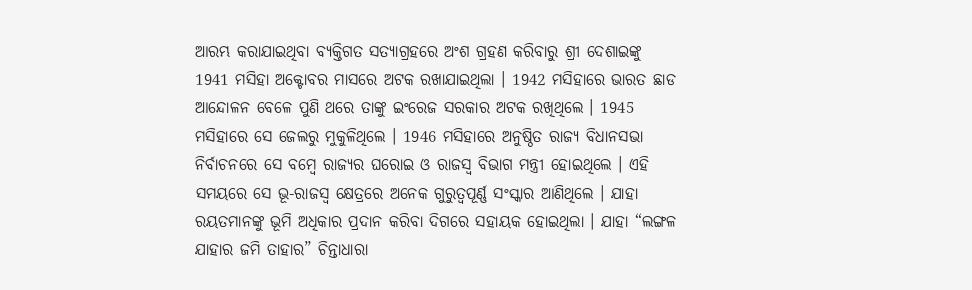ଆରମ୍ଭ କରାଯାଇଥିବା ବ୍ୟକ୍ତିଗତ ସତ୍ୟାଗ୍ରହରେ ଅଂଶ ଗ୍ରହଣ କରିବାରୁ ଶ୍ରୀ ଦେଶାଇଙ୍କୁ 1941 ମସିହା ଅକ୍ଟୋବର ମାସରେ ଅଟକ ରଖାଯାଇଥିଲା । 1942 ମସିହାରେ ଭାରତ ଛାଡ ଆନ୍ଦୋଳନ ବେଳେ ପୁଣି ଥରେ ତାଙ୍କୁ ଇଂରେଜ ସରକାର ଅଟକ ରଖିଥିଲେ । 1945 ମସିହାରେ ସେ ଜେଲରୁ ମୁକୁଳିଥିଲେ । 1946 ମସିହାରେ ଅନୁଷ୍ଠିତ ରାଜ୍ୟ ବିଧାନସଭା ନିର୍ବାଚନରେ ସେ ବମ୍ବେ ରାଜ୍ୟର ଘରୋଇ ଓ ରାଜସ୍ୱ ବିଭାଗ ମନ୍ତ୍ରୀ ହୋଇଥିଲେ । ଏହି ସମୟରେ ସେ ଭୂ-ରାଜସ୍ୱ କ୍ଷେତ୍ରରେ ଅନେକ ଗୁରୁତ୍ୱପୂର୍ଣ୍ଣ ସଂସ୍କାର ଆଣିଥିଲେ । ଯାହା ରୟତମାନଙ୍କୁ ଭୂମି ଅଧିକାର ପ୍ରଦାନ କରିବା ଦିଗରେ ସହାୟକ ହୋଇଥିଲା । ଯାହା “ଲଙ୍ଗଳ ଯାହାର ଜମି ତାହାର” ଚିନ୍ତାଧାରା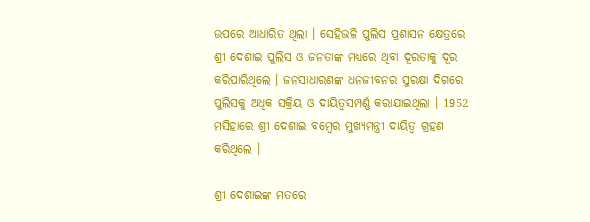ଉପରେ ଆଧାରିତ ଥିଲା । ସେହିଭଳି ପୁଲିସ ପ୍ରଶାସନ କ୍ଷେତ୍ରରେ ଶ୍ରୀ ଦେଶାଇ ପୁଲିସ ଓ ଜନତାଙ୍କ ମଧ୍ୟରେ ଥିବା ଦୂରତାକୁ ଦୂର କରିପାରିଥିଲେ । ଜନସାଧାରଣଙ୍କ ଧନଜୀବନର ସୁରକ୍ଷା ଦିଗରେ ପୁଲିସକୁ ଅଧିକ ସକ୍ରିୟ ଓ ଦାୟିତ୍ୱସମ୍ପର୍ଣ୍ଣ କରାଯାଇଥିଲା । 1952 ମସିହାରେ ଶ୍ରୀ ଦେଶାଇ ବମ୍ବେର ମୁଖ୍ୟମନ୍ତ୍ରୀ ଦାୟିତ୍ୱ ଗ୍ରହଣ କରିଥିଲେ ।

ଶ୍ରୀ ଦେଶାଇଙ୍କ ମତରେ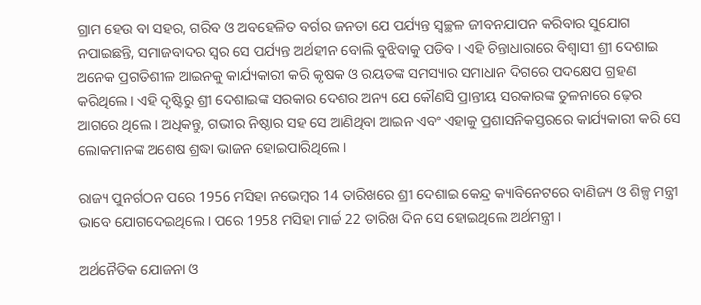ଗ୍ରାମ ହେଉ ବା ସହର, ଗରିବ ଓ ଅବହେଳିତ ବର୍ଗର ଜନତା ଯେ ପର୍ଯ୍ୟନ୍ତ ସ୍ୱଚ୍ଛଳ ଜୀବନଯାପନ କରିବାର ସୁଯୋଗ ନପାଇଛନ୍ତି, ସମାଜବାଦର ସ୍ୱର ସେ ପର୍ଯ୍ୟନ୍ତ ଅର୍ଥହୀନ ବୋଲି ବୁଝିବାକୁ ପଡିବ । ଏହି ଚିନ୍ତାଧାରାରେ ବିଶ୍ୱାସୀ ଶ୍ରୀ ଦେଶାଇ ଅନେକ ପ୍ରଗତିଶୀଳ ଆଇନକୁ କାର୍ଯ୍ୟକାରୀ କରି କୃଷକ ଓ ରୟତଙ୍କ ସମସ୍ୟାର ସମାଧାନ ଦିଗରେ ପଦକ୍ଷେପ ଗ୍ରହଣ କରିଥିଲେ । ଏହି ଦୃଷ୍ଟିରୁ ଶ୍ରୀ ଦେଶାଇଙ୍କ ସରକାର ଦେଶର ଅନ୍ୟ ଯେ କୌଣସି ପ୍ରାନ୍ତୀୟ ସରକାରଙ୍କ ତୁଳନାରେ ଢ଼େର ଆଗରେ ଥିଲେ । ଅଧିକନ୍ତୁ, ଗଭୀର ନିଷ୍ଠାର ସହ ସେ ଆଣିଥିବା ଆଇନ ଏବଂ ଏହାକୁ ପ୍ରଶାସନିକସ୍ତରରେ କାର୍ଯ୍ୟକାରୀ କରି ସେ ଲୋକମାନଙ୍କ ଅଶେଷ ଶ୍ରଦ୍ଧା ଭାଜନ ହୋଇପାରିଥିଲେ ।

ରାଜ୍ୟ ପୁନର୍ଗଠନ ପରେ 1956 ମସିହା ନଭେମ୍ବର 14 ତାରିଖରେ ଶ୍ରୀ ଦେଶାଇ କେନ୍ଦ୍ର କ୍ୟାବିନେଟରେ ବାଣିଜ୍ୟ ଓ ଶିଳ୍ପ ମନ୍ତ୍ରୀ ଭାବେ ଯୋଗଦେଇଥିଲେ । ପରେ 1958 ମସିହା ମାର୍ଚ୍ଚ 22 ତାରିଖ ଦିନ ସେ ହୋଇଥିଲେ ଅର୍ଥମନ୍ତ୍ରୀ ।

ଅର୍ଥନୈତିକ ଯୋଜନା ଓ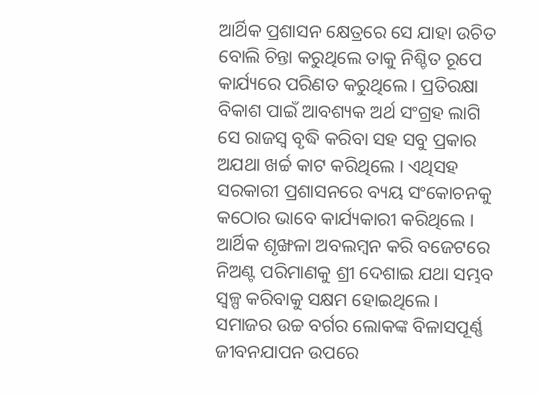ଆର୍ଥିକ ପ୍ରଶାସନ କ୍ଷେତ୍ରରେ ସେ ଯାହା ଉଚିତ ବୋଲି ଚିନ୍ତା କରୁଥିଲେ ତାକୁ ନିଶ୍ଚିତ ରୂପେ କାର୍ଯ୍ୟରେ ପରିଣତ କରୁଥିଲେ । ପ୍ରତିରକ୍ଷା ବିକାଶ ପାଇଁ ଆବଶ୍ୟକ ଅର୍ଥ ସଂଗ୍ରହ ଲାଗି ସେ ରାଜସ୍ୱ ବୃଦ୍ଧି କରିବା ସହ ସବୁ ପ୍ରକାର ଅଯଥା ଖର୍ଚ୍ଚ କାଟ କରିଥିଲେ । ଏଥିସହ ସରକାରୀ ପ୍ରଶାସନରେ ବ୍ୟୟ ସଂକୋଚନକୁ କଠୋର ଭାବେ କାର୍ଯ୍ୟକାରୀ କରିଥିଲେ । ଆର୍ଥିକ ଶୃଙ୍ଖଳା ଅବଲମ୍ବନ କରି ବଜେଟରେ ନିଅଣ୍ଟ ପରିମାଣକୁ ଶ୍ରୀ ଦେଶାଇ ଯଥା ସମ୍ଭବ ସ୍ୱଳ୍ପ କରିବାକୁ ସକ୍ଷମ ହୋଇଥିଲେ । ସମାଜର ଉଚ୍ଚ ବର୍ଗର ଲୋକଙ୍କ ବିଳାସପୂର୍ଣ୍ଣ ଜୀବନଯାପନ ଉପରେ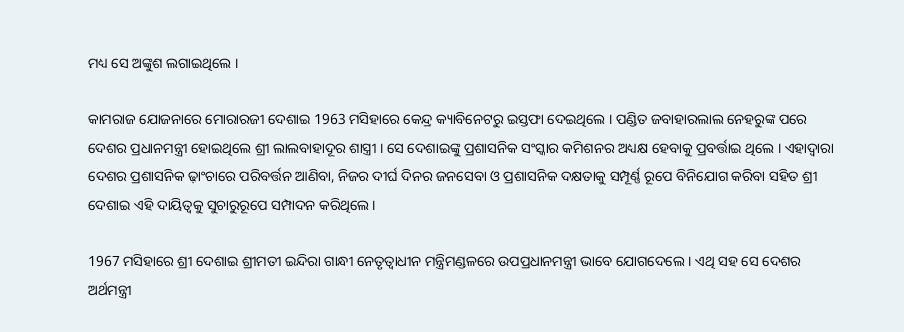ମଧ୍ୟ ସେ ଅଙ୍କୁଶ ଲଗାଇଥିଲେ ।

କାମରାଜ ଯୋଜନାରେ ମୋରାରଜୀ ଦେଶାଇ 1963 ମସିହାରେ କେନ୍ଦ୍ର କ୍ୟାବିନେଟରୁ ଇସ୍ତଫା ଦେଇଥିଲେ । ପଣ୍ଡିତ ଜବାହାରଲାଲ ନେହରୁଙ୍କ ପରେ ଦେଶର ପ୍ରଧାନମନ୍ତ୍ରୀ ହୋଇଥିଲେ ଶ୍ରୀ ଲାଲବାହାଦୂର ଶାସ୍ତ୍ରୀ । ସେ ଦେଶାଇଙ୍କୁ ପ୍ରଶାସନିକ ସଂସ୍କାର କମିଶନର ଅଧ୍ୟକ୍ଷ ହେବାକୁ ପ୍ରବର୍ତ୍ତାଇ ଥିଲେ । ଏହାଦ୍ୱାରା ଦେଶର ପ୍ରଶାସନିକ ଢ଼ାଂଚାରେ ପରିବର୍ତ୍ତନ ଆଣିବା, ନିଜର ଦୀର୍ଘ ଦିନର ଜନସେବା ଓ ପ୍ରଶାସନିକ ଦକ୍ଷତାକୁ ସମ୍ପୂର୍ଣ୍ଣ ରୂପେ ବିନିଯୋଗ କରିବା ସହିତ ଶ୍ରୀ ଦେଶାଇ ଏହି ଦାୟିତ୍ୱକୁ ସୁଚାରୁରୂପେ ସମ୍ପାଦନ କରିଥିଲେ ।

1967 ମସିହାରେ ଶ୍ରୀ ଦେଶାଇ ଶ୍ରୀମତୀ ଇନ୍ଦିରା ଗାନ୍ଧୀ ନେତୃତ୍ୱାଧୀନ ମନ୍ତ୍ରିମଣ୍ଡଳରେ ଉପପ୍ରଧାନମନ୍ତ୍ରୀ ଭାବେ ଯୋଗଦେଲେ । ଏଥି ସହ ସେ ଦେଶର ଅର୍ଥମନ୍ତ୍ରୀ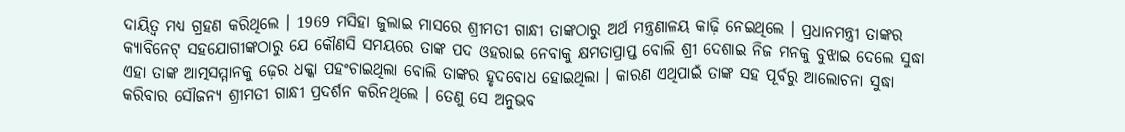ଦାୟିତ୍ୱ ମଧ୍ୟ ଗ୍ରହଣ କରିଥିଲେ । 1969 ମସିହା ଜୁଲାଇ ମାସରେ ଶ୍ରୀମତୀ ଗାନ୍ଧୀ ତାଙ୍କଠାରୁ ଅର୍ଥ ମନ୍ତ୍ରଣାଳୟ କାଢ଼ି ନେଇଥିଲେ । ପ୍ରଧାନମନ୍ତ୍ରୀ ତାଙ୍କର କ୍ୟାବିନେଟ୍ ସହଯୋଗୀଙ୍କଠାରୁ ଯେ କୌଣସି ସମୟରେ ତାଙ୍କ ପଦ ଓହରାଇ ନେବାକୁ କ୍ଷମତାପ୍ରାପ୍ତ ବୋଲି ଶ୍ରୀ ଦେଶାଇ ନିଜ ମନକୁ ବୁଝାଇ ଦେଲେ ସୁଦ୍ଧା ଏହା ତାଙ୍କ ଆତ୍ମସମ୍ମାନକୁ ଢ଼େର ଧକ୍କା ପହଂଚାଇଥିଲା ବୋଲି ତାଙ୍କର ହୃଦବୋଧ ହୋଇଥିଲା । କାରଣ ଏଥିପାଇଁ ତାଙ୍କ ସହ ପୂର୍ବରୁ ଆଲୋଚନା ସୁଦ୍ଧା କରିବାର ସୌଜନ୍ୟ ଶ୍ରୀମତୀ ଗାନ୍ଧୀ ପ୍ରଦର୍ଶନ କରିନଥିଲେ । ତେଣୁ ସେ ଅନୁଭବ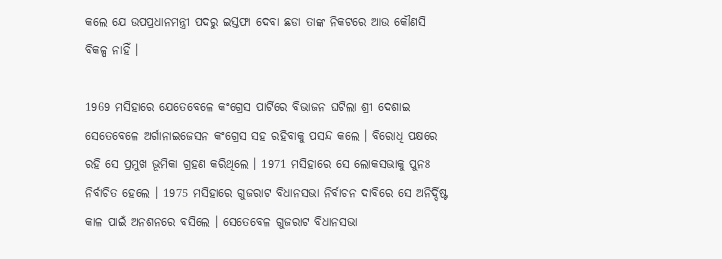କଲେ ଯେ ଉପପ୍ରଧାନମନ୍ତ୍ରୀ ପଦରୁ ଇସ୍ତଫା ଦେବା ଛଡା ତାଙ୍କ ନିକଟରେ ଆଉ କୌଣସି ବିକଳ୍ପ ନାହିଁ ।

1969 ମସିହାରେ ଯେତେବେଳେ କଂଗ୍ରେସ ପାର୍ଟିରେ ବିଭାଜନ ଘଟିଲା ଶ୍ରୀ ଦେଶାଇ ସେତେବେଳେ ଅର୍ଗାନାଇଜେସନ କଂଗ୍ରେସ ସହ ରହିବାକୁ ପସନ୍ଦ କଲେ । ବିରୋଧି ପକ୍ଷରେ ରହି ସେ ପ୍ରମୁଖ ଭୂମିକା ଗ୍ରହଣ କରିଥିଲେ । 1971 ମସିହାରେ ସେ ଲୋକସଭାକୁ ପୁନଃ ନିର୍ବାଚିତ ହେଲେ । 1975 ମସିହାରେ ଗୁଜରାଟ ବିଧାନସଭା ନିର୍ବାଚନ ଦାବିରେ ସେ ଅନିର୍ଦ୍ଦିଷ୍ଟ କାଳ ପାଇଁ ଅନଶନରେ ବସିଲେ । ସେତେବେଳ ଗୁଜରାଟ ବିଧାନସଭା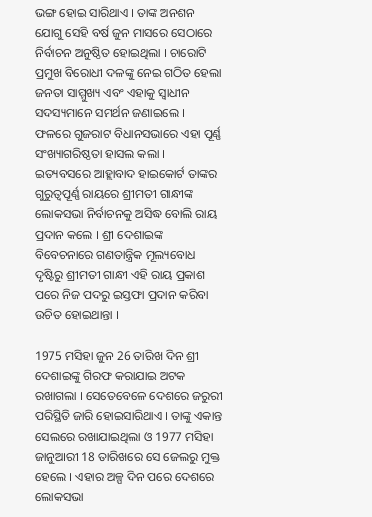ଭଙ୍ଗ ହୋଇ ସାରିଥାଏ । ତାଙ୍କ ଅନଶନ ଯୋଗୁ ସେହି ବର୍ଷ ଜୁନ ମାସରେ ସେଠାରେ ନିର୍ବାଚନ ଅନୁଷ୍ଠିତ ହୋଇଥିଲା । ଚାରୋଟି ପ୍ରମୁଖ ବିରୋଧୀ ଦଳଙ୍କୁ ନେଇ ଗଠିତ ହେଲା ଜନତା ସାମ୍ମୁଖ୍ୟ ଏବଂ ଏହାକୁ ସ୍ୱାଧୀନ ସଦସ୍ୟମାନେ ସମର୍ଥନ ଜଣାଇଲେ । ଫଳରେ ଗୁଜରାଟ ବିଧାନସଭାରେ ଏହା ପୂର୍ଣ୍ଣ ସଂଖ୍ୟାଗରିଷ୍ଠତା ହାସଲ କଲା । ଇତ୍ୟବସରେ ଆହ୍ଲାବାଦ ହାଇକୋର୍ଟ ତାଙ୍କର ଗୁରୁତ୍ୱପୂର୍ଣ୍ଣ ରାୟରେ ଶ୍ରୀମତୀ ଗାନ୍ଧୀଙ୍କ ଲୋକସଭା ନିର୍ବାଚନକୁ ଅସିଦ୍ଧ ବୋଲି ରାୟ ପ୍ରଦାନ କଲେ । ଶ୍ରୀ ଦେଶାଇଙ୍କ ବିବେଚନାରେ ଗଣତାନ୍ତ୍ରିକ ମୂଲ୍ୟବୋଧ ଦୃଷ୍ଟିରୁ ଶ୍ରୀମତୀ ଗାନ୍ଧୀ ଏହି ରାୟ ପ୍ରକାଶ ପରେ ନିଜ ପଦରୁ ଇସ୍ତଫା ପ୍ରଦାନ କରିବା ଉଚିତ ହୋଇଥାନ୍ତା ।

1975 ମସିହା ଜୁନ 26 ତାରିଖ ଦିନ ଶ୍ରୀ ଦେଶାଇଙ୍କୁ ଗିରଫ କରାଯାଇ ଅଟକ ରଖାଗଲା । ସେତେବେଳେ ଦେଶରେ ଜରୁରୀ ପରିସ୍ଥିତି ଜାରି ହୋଇସାରିଥାଏ । ତାଙ୍କୁ ଏକାନ୍ତ ସେଲରେ ରଖାଯାଇଥିଲା ଓ 1977 ମସିହା ଜାନୁଆରୀ 18 ତାରିଖରେ ସେ ଜେଲରୁ ମୁକ୍ତ ହେଲେ । ଏହାର ଅଳ୍ପ ଦିନ ପରେ ଦେଶରେ ଲୋକସଭା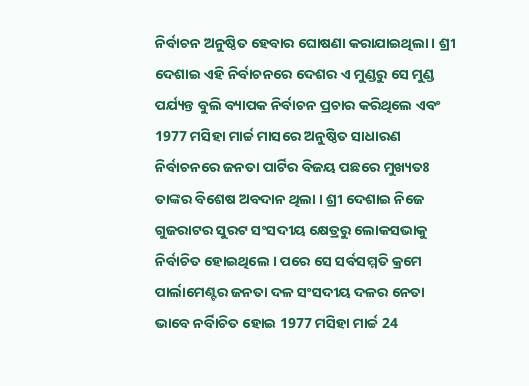ନିର୍ବାଚନ ଅନୁଷ୍ଠିତ ହେବାର ଘୋଷଣା କରାଯାଇଥିଲା । ଶ୍ରୀ ଦେଶାଇ ଏହି ନିର୍ବାଚନରେ ଦେଶର ଏ ମୁଣ୍ଡରୁ ସେ ମୁଣ୍ଡ ପର୍ଯ୍ୟନ୍ତ ବୁଲି ବ୍ୟାପକ ନିର୍ବାଚନ ପ୍ରଚାର କରିଥିଲେ ଏବଂ 1977 ମସିହା ମାର୍ଚ୍ଚ ମାସରେ ଅନୁଷ୍ଠିତ ସାଧାରଣ ନିର୍ବାଚନରେ ଜନତା ପାର୍ଟିର ବିଜୟ ପଛରେ ମୁଖ୍ୟତଃ ତାଙ୍କର ବିଶେଷ ଅବଦାନ ଥିଲା । ଶ୍ରୀ ଦେଶାଇ ନିଜେ ଗୁଜରାଟର ସୁରଟ ସଂସଦୀୟ କ୍ଷେତ୍ରରୁ ଲୋକସଭାକୁ ନିର୍ବାଚିତ ହୋଇଥିଲେ । ପରେ ସେ ସର୍ବସମ୍ମତି କ୍ରମେ ପାର୍ଲାମେଣ୍ଟର ଜନତା ଦଳ ସଂସଦୀୟ ଦଳର ନେତା ଭାବେ ନର୍ବିାଚିତ ହୋଇ 1977 ମସିହା ମାର୍ଚ୍ଚ 24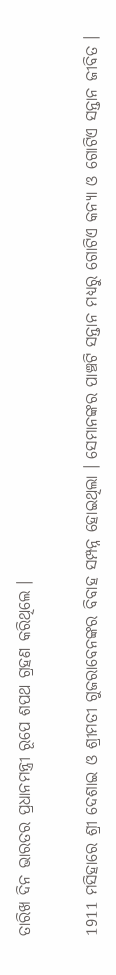ତାରିଖ ଦିନ ଭାରତର ପ୍ରଧାନମନ୍ତ୍ରୀ ରୂପେ ଶପଥ ଗ୍ରହଣ କରିଥିଲେ ।

1911 ମସିହାରେ ଶ୍ରୀ ଦେଶାଇ ଓ ଶ୍ରୀମତୀ ଗୁଜରାବେନଙ୍କର ବିବାହ ସମ୍ପନ୍ନ ହୋଇଥିଲା । ସେମାନଙ୍କର ପାଞ୍ଚଟି ସନ୍ତାନ ମଧ୍ୟରୁ ଗୋଟିଏ କନ୍ୟା ଓ ଗୋଟିଏ ସନ୍ତାନ ଜୀବିତ ।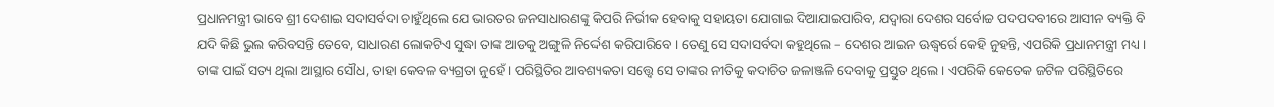ପ୍ରଧାନମନ୍ତ୍ରୀ ଭାବେ ଶ୍ରୀ ଦେଶାଇ ସଦାସର୍ବଦା ଚାହୁଁଥିଲେ ଯେ ଭାରତର ଜନସାଧାରଣଙ୍କୁ କିପରି ନିର୍ଭୀକ ହେବାକୁ ସହାୟତା ଯୋଗାଇ ଦିଆଯାଇପାରିବ, ଯଦ୍ୱାରା ଦେଶର ସର୍ବୋଚ୍ଚ ପଦପଦବୀରେ ଆସୀନ ବ୍ୟକ୍ତି ବି ଯଦି କିଛି ଭୁଲ କରିବସନ୍ତି ତେବେ, ସାଧାରଣ ଲୋକଟିଏ ସୁଦ୍ଧା ତାଙ୍କ ଆଡକୁ ଅଙ୍ଗୁଳି ନିର୍ଦ୍ଦେଶ କରିପାରିବେ । ତେଣୁ ସେ ସଦାସର୍ବଦା କହୁଥିଲେ – ଦେଶର ଆଇନ ଊଦ୍ଧ୍ୱର୍ରେ କେହି ନୁହନ୍ତି, ଏପରିକି ପ୍ରଧାନମନ୍ତ୍ରୀ ମଧ୍ୟ ।
ତାଙ୍କ ପାଇଁ ସତ୍ୟ ଥିଲା ଆସ୍ଥାର ସୌଧ, ତାହା କେବଳ ବ୍ୟଗ୍ରତା ନୁହେଁ । ପରିସ୍ଥିତିର ଆବଶ୍ୟକତା ସତ୍ତ୍ୱେ ସେ ତାଙ୍କର ନୀତିକୁ କଦାଚିତ ଜଳାଞ୍ଜଳି ଦେବାକୁ ପ୍ରସ୍ତୁତ ଥିଲେ । ଏପରିକି କେତେକ ଜଟିଳ ପରିସ୍ଥିତିରେ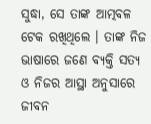ସୁଦ୍ଧା, ସେ ତାଙ୍କ ଆତ୍ମବଳ ଟେକ ରଖିଥିଲେ । ତାଙ୍କ ନିଜ ଭାଷାରେ ଜଣେ ବ୍ୟକ୍ତି ସତ୍ୟ ଓ ନିଜର ଆସ୍ଥା ଅନୁସାରେ ଜୀବନ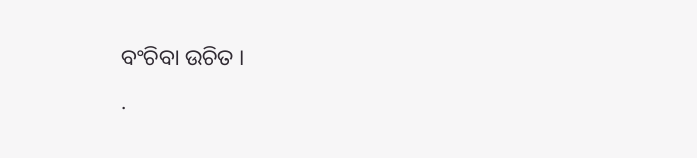ବଂଚିବା ଉଚିତ ।
.